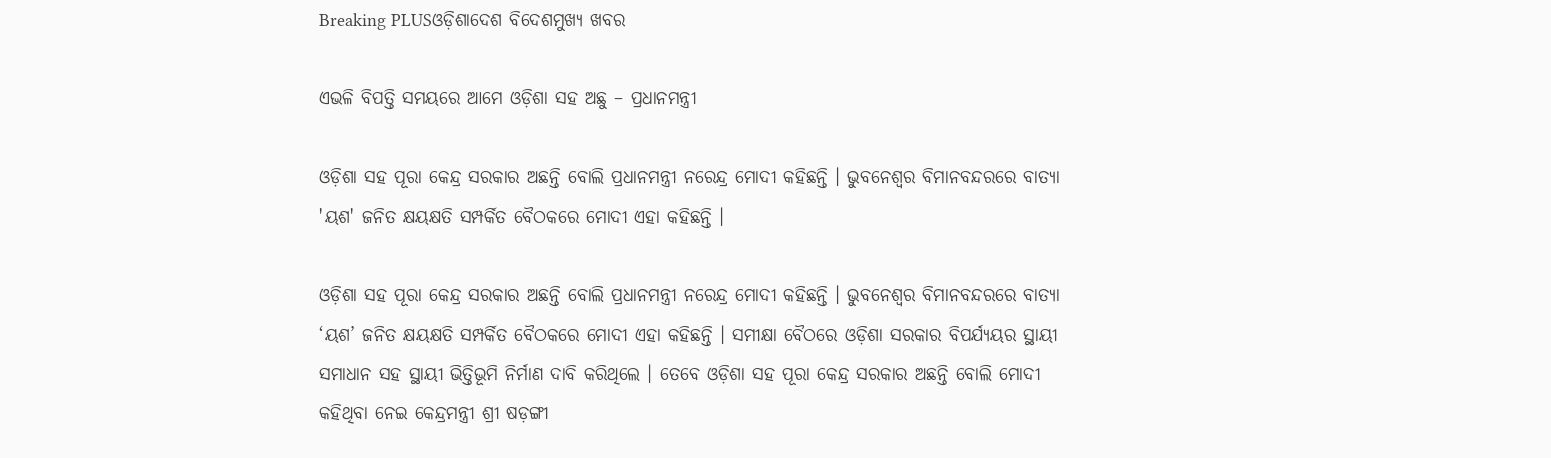Breaking PLUSଓଡ଼ିଶାଦେଶ ବିଦେଶମୁଖ୍ୟ ଖବର

ଏଭଳି ବିପତ୍ତି ସମୟରେ ଆମେ ଓଡ଼ିଶା ସହ ଅଛୁ – ପ୍ରଧାନମନ୍ତ୍ରୀ

ଓଡ଼ିଶା ସହ ପୂରା କେନ୍ଦ୍ର ସରକାର ଅଛନ୍ତି ବୋଲି ପ୍ରଧାନମନ୍ତ୍ରୀ ନରେନ୍ଦ୍ର ମୋଦୀ କହିଛନ୍ତି । ଭୁବନେଶ୍ୱର ବିମାନବନ୍ଦରରେ ବାତ୍ୟା 'ୟଶ' ଜନିତ କ୍ଷୟକ୍ଷତି ସମ୍ପର୍କିତ ବୈଠକରେ ମୋଦୀ ଏହା କହିଛନ୍ତି ।

ଓଡ଼ିଶା ସହ ପୂରା କେନ୍ଦ୍ର ସରକାର ଅଛନ୍ତି ବୋଲି ପ୍ରଧାନମନ୍ତ୍ରୀ ନରେନ୍ଦ୍ର ମୋଦୀ କହିଛନ୍ତି । ଭୁବନେଶ୍ୱର ବିମାନବନ୍ଦରରେ ବାତ୍ୟା ‘ୟଶ’ ଜନିତ କ୍ଷୟକ୍ଷତି ସମ୍ପର୍କିତ ବୈଠକରେ ମୋଦୀ ଏହା କହିଛନ୍ତି । ସମୀକ୍ଷା ବୈଠରେ ଓଡ଼ିଶା ସରକାର ବିପର୍ଯ୍ୟୟର ସ୍ଥାୟୀ ସମାଧାନ ସହ ସ୍ଥାୟୀ ଭିତ୍ତିଭୂମି ନିର୍ମାଣ ଦାବି କରିଥିଲେ । ତେବେ ଓଡ଼ିଶା ସହ ପୂରା କେନ୍ଦ୍ର ସରକାର ଅଛନ୍ତି ବୋଲି ମୋଦୀ କହିଥିବା ନେଇ କେନ୍ଦ୍ରମନ୍ତ୍ରୀ ଶ୍ରୀ ଷଡ଼ଙ୍ଗୀ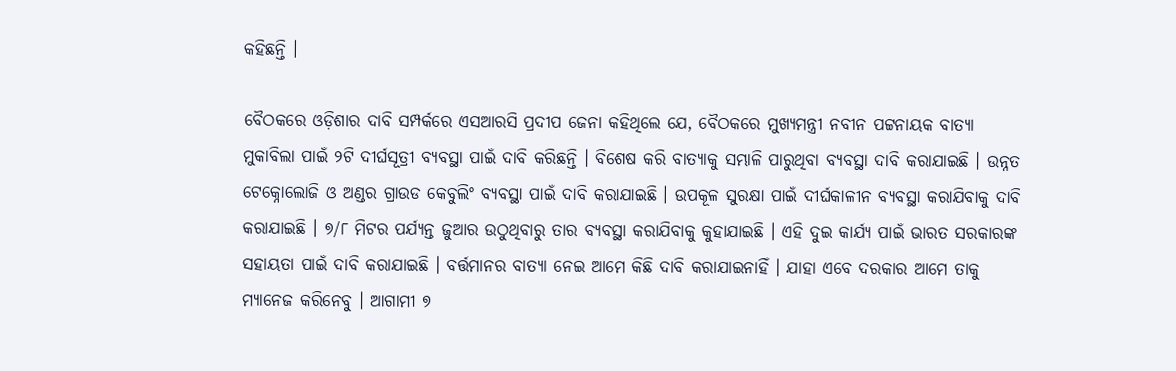କହିଛନ୍ତି ।

ବୈଠକରେ ଓଡ଼ିଶାର ଦାବି ସମ୍ପର୍କରେ ଏସଆରସି ପ୍ରଦୀପ ଜେନା କହିଥିଲେ ଯେ, ବୈଠକରେ ମୁଖ୍ୟମନ୍ତ୍ରୀ ନବୀନ ପଟ୍ଟନାୟକ ବାତ୍ୟା ମୁକାବିଲା ପାଇଁ ୨ଟି ଦୀର୍ଘସୂତ୍ରୀ ବ୍ୟବସ୍ଥା ପାଇଁ ଦାବି କରିଛନ୍ତି । ବିଶେଷ କରି ବାତ୍ୟାକୁ ସମ୍ଭାଳି ପାରୁଥିବା ବ୍ୟବସ୍ଥା ଦାବି କରାଯାଇଛି । ଉନ୍ନତ ଟେକ୍ନୋଲୋଜି ଓ ଅଣ୍ଡର ଗ୍ରାଉଡ କେବୁଲିଂ ବ୍ୟବସ୍ଥା ପାଇଁ ଦାବି କରାଯାଇଛି । ଉପକୂଳ ସୁରକ୍ଷା ପାଇଁ ଦୀର୍ଘକାଳୀନ ବ୍ୟବସ୍ଥା କରାଯିବାକୁ ଦାବି କରାଯାଇଛି । ୭/୮ ମିଟର ପର୍ଯ୍ୟନ୍ତ ଜୁଆର ଉଠୁଥିବାରୁ ତାର ବ୍ୟବସ୍ଥା କରାଯିବାକୁ କୁହାଯାଇଛି । ଏହି ଦୁଇ କାର୍ଯ୍ୟ ପାଇଁ ଭାରତ ସରକାରଙ୍କ ସହାୟତା ପାଇଁ ଦାବି କରାଯାଇଛି । ବର୍ତ୍ତମାନର ବାତ୍ୟା ନେଇ ଆମେ କିଛି ଦାବି କରାଯାଇନାହିଁ । ଯାହା ଏବେ ଦରକାର ଆମେ ତାକୁ ମ୍ୟାନେଜ କରିନେବୁ । ଆଗାମୀ ୭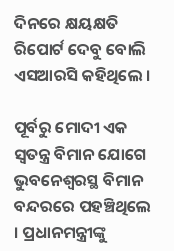ଦିନରେ କ୍ଷୟକ୍ଷତି ରିପୋର୍ଟ ଦେବୁ ବୋଲି ଏସଆରସି କହିଥିଲେ ।

ପୂର୍ବରୁ ମୋଦୀ ଏକ ସ୍ୱତନ୍ତ୍ର ବିମାନ ଯୋଗେ ଭୁବନେଶ୍ୱରସ୍ଥ ବିମାନ ବନ୍ଦରରେ ପହଞ୍ଚିଥିଲେ । ପ୍ରଧାନମନ୍ତ୍ରୀଙ୍କୁ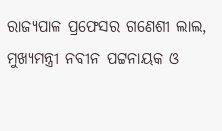ରାଜ୍ୟପାଳ ପ୍ରଫେସର ଗଣେଶୀ ଲାଲ, ମୁଖ୍ୟମନ୍ତ୍ରୀ ନବୀନ ପଟ୍ଟନାୟକ ଓ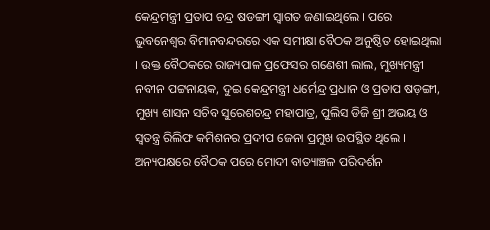କେନ୍ଦ୍ରମନ୍ତ୍ରୀ ପ୍ରତାପ ଚନ୍ଦ୍ର ଷଡଙ୍ଗୀ ସ୍ୱାଗତ ଜଣାଇଥିଲେ । ପରେ ଭୁବନେଶ୍ୱର ବିମାନବନ୍ଦରରେ ଏକ ସମୀକ୍ଷା ବୈଠକ ଅନୁଷ୍ଠିତ ହୋଇଥିଲା । ଉକ୍ତ ବୈଠକରେ ରାଜ୍ୟପାଳ ପ୍ରଫେସର ଗଣେଶୀ ଲାଲ, ମୁଖ୍ୟମନ୍ତ୍ରୀ ନବୀନ ପଟ୍ଟନାୟକ, ଦୁଇ କେନ୍ଦ୍ରମନ୍ତ୍ରୀ ଧର୍ମେନ୍ଦ୍ର ପ୍ରଧାନ ଓ ପ୍ରତାପ ଷଡ଼ଙ୍ଗୀ, ମୁଖ୍ୟ ଶାସନ ସଚିବ ସୁରେଶଚନ୍ଦ୍ର ମହାପାତ୍ର, ପୁଲିସ ଡିଜି ଶ୍ରୀ ଅଭୟ ଓ ସ୍ୱତନ୍ତ୍ର ରିଲିଫ କମିଶନର ପ୍ରଦୀପ ଜେନା ପ୍ରମୁଖ ଉପସ୍ଥିତ ଥିଲେ ।
ଅନ୍ୟପକ୍ଷରେ ବୈଠକ ପରେ ମୋଦୀ ବାତ୍ୟାଞ୍ଚଳ ପରିଦର୍ଶନ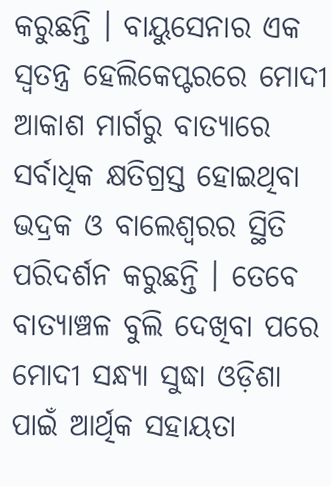କରୁଛନ୍ତି । ବାୟୁସେନାର ଏକ ସ୍ୱତନ୍ତ୍ର ହେଲିକେପ୍ଟରରେ ମୋଦୀ ଆକାଶ ମାର୍ଗରୁ ବାତ୍ୟାରେ ସର୍ବାଧିକ କ୍ଷତିଗ୍ରସ୍ତ ହୋଇଥିବା ଭଦ୍ରକ ଓ ବାଲେଶ୍ୱରର ସ୍ଥିତି ପରିଦର୍ଶନ କରୁଛନ୍ତି । ତେବେ ବାତ୍ୟାଞ୍ଚଳ ବୁଲି ଦେଖିବା ପରେ ମୋଦୀ ସନ୍ଧ୍ୟା ସୁଦ୍ଧା ଓଡ଼ିଶା ପାଇଁ ଆର୍ଥିକ ସହାୟତା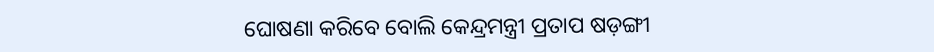ଘୋଷଣା କରିବେ ବୋଲି କେନ୍ଦ୍ରମନ୍ତ୍ରୀ ପ୍ରତାପ ଷଡ଼ଙ୍ଗୀ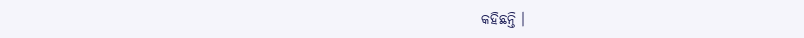କହିଛନ୍ତି ।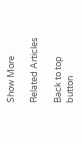Show More

Related Articles

Back to top button